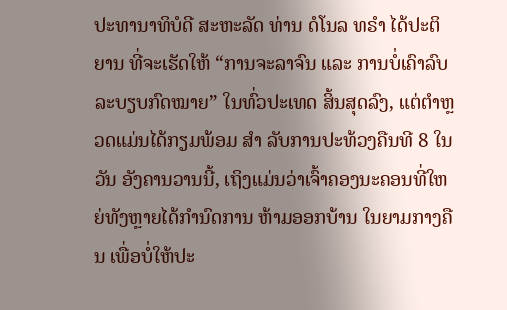ປະທານາທິບໍດີ ສະຫະລັດ ທ່ານ ດໍໂນລ ທຣຳ ໄດ້ປະຕິຍານ ທີ່ຈະເຮັດໃຫ້ “ການຈະລາຈົນ ແລະ ການບໍ່ເຄົາລົບລະບຽບກົດໝາຍ” ໃນທົ່ວປະເທດ ສິ້ນສຸດລົງ, ແຕ່ຕຳຫຼວດແມ່ນໄດ້ກຽມພ້ອມ ສຳ ລັບການປະທ້ວງຄືນທີ 8 ໃນວັນ ອັງຄານວານນີ້, ເຖິງແມ່ນວ່າເຈົ້າຄອງນະຄອນທີ່ໃຫຍ່ທັງຫຼາຍໄດ້ກຳນົດການ ຫ້າມອອກບ້ານ ໃນຍາມກາງຄືນ ເພື່ອບໍ່ໃຫ້ປະ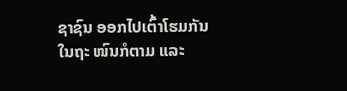ຊາຊົນ ອອກໄປເຕົ້າໂຮມກັນ ໃນຖະ ໜົນກໍຕາມ ແລະ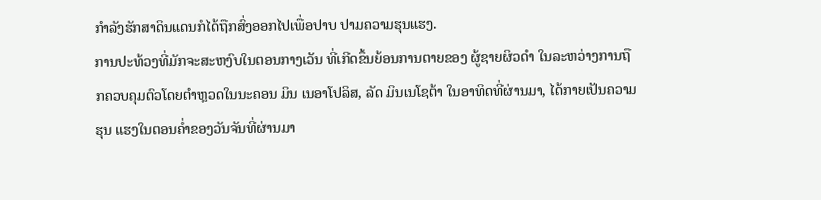ກຳລັງຮັກສາດິນແດນກໍໄດ້ຖືກສົ່ງອອກໄປເພື່ອປາບ ປາມຄວາມຮຸນແຮງ.
ການປະທ້ວງທີ່ມັກຈະສະຫງົບໃນຕອນກາງເວັນ ທີ່ເກີດຂຶ້ນຍ້ອນການຕາຍຂອງ ຜູ້ຊາຍຜິວດຳ ໃນລະຫວ່າງການຖືກຄວບຄຸມຕົວໂດຍຕຳຫຼວດໃນນະຄອນ ມິນ ເນອາໂປລິສ, ລັດ ມິນເນໂຊຕ້າ ໃນອາທິດທີ່ຜ່ານມາ, ໄດ້ກາຍເປັນຄວາມຮຸນ ແຮງໃນຕອນຄໍ່າຂອງວັນຈັນທີ່ຜ່ານມາ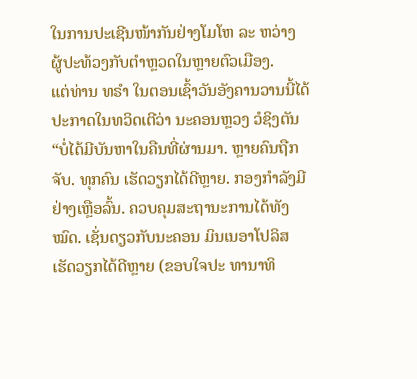ໃນການປະເຊີນໜ້າກັນຢ່າງໂມໂຫ ລະ ຫວ່າງ ຜູ້ປະທ້ວງກັບຕຳຫຼວດໃນຫຼາຍຕົວເມືອງ.
ແຕ່ທ່ານ ທຣຳ ໃນຕອນເຊົ້າວັນອັງຄານວານນີ້ໄດ້ປະກາດໃນທວິດເຕີວ່າ ນະຄອນຫຼວງ ວໍຊິງຕັນ “ບໍ່ໄດ້ມີບັນຫາໃນຄືນທີ່ຜ່ານມາ. ຫຼາຍຄົນຖືກຈັບ. ທຸກຄົນ ເຮັດວຽກໄດ້ດີຫຼາຍ. ກອງກຳລັງມີຢ່າງເຫຼືອລົ້ນ. ຄວບຄຸມສະຖານະການໄດ້ທັງ ໝົດ. ເຊັ່ນດຽວກັບນະຄອນ ມິນເນອາໂປລິສ ເຮັດວຽກໄດ້ດີຫຼາຍ (ຂອບໃຈປະ ທານາທິ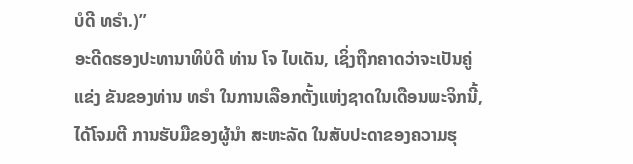ບໍດີ ທຣຳ.)”
ອະດີດຮອງປະທານາທິບໍດີ ທ່ານ ໂຈ ໄບເດັນ, ເຊິ່ງຖືກຄາດວ່າຈະເປັນຄູ່ແຂ່ງ ຂັນຂອງທ່ານ ທຣຳ ໃນການເລືອກຕັ້ງແຫ່ງຊາດໃນເດືອນພະຈິກນີ້, ໄດ້ໂຈມຕີ ການຮັບມືຂອງຜູ້ນຳ ສະຫະລັດ ໃນສັບປະດາຂອງຄວາມຮຸ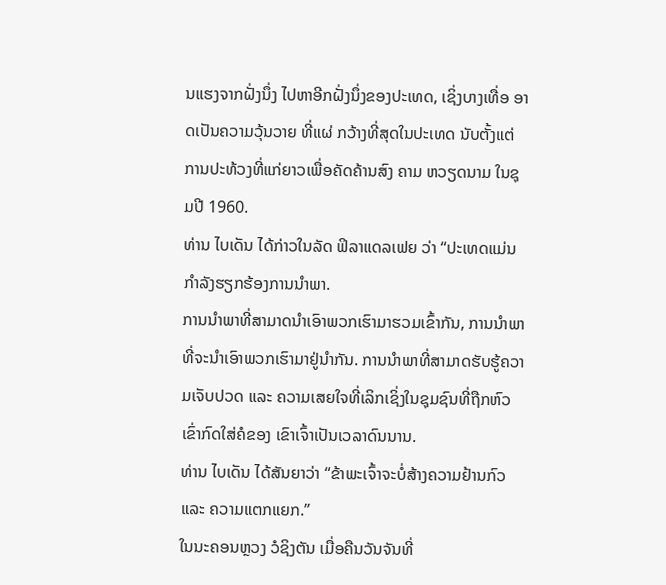ນແຮງຈາກຝັ່ງນຶ່ງ ໄປຫາອີກຝັ່ງນຶ່ງຂອງປະເທດ, ເຊິ່ງບາງເທື່ອ ອາດເປັນຄວາມວຸ້ນວາຍ ທີ່ແຜ່ ກວ້າງທີ່ສຸດໃນປະເທດ ນັບຕັ້ງແຕ່ການປະທ້ວງທີ່ແກ່ຍາວເພື່ອຄັດຄ້ານສົງ ຄາມ ຫວຽດນາມ ໃນຊຸມປີ 1960.
ທ່ານ ໄບເດັນ ໄດ້ກ່າວໃນລັດ ຟິລາແດລເຟຍ ວ່າ “ປະເທດແມ່ນກຳລັງຮຽກຮ້ອງການນຳພາ.
ການນຳພາທີ່ສາມາດນຳເອົາພວກເຮົາມາຮວມເຂົ້າກັນ, ການນຳພາທີ່ຈະນຳເອົາພວກເຮົາມາຢູ່ນຳກັນ. ການນຳພາທີ່ສາມາດຮັບຮູ້ຄວາມເຈັບປວດ ແລະ ຄວາມເສຍໃຈທີ່ເລິກເຊິ່ງໃນຊຸມຊົນທີ່ຖືກຫົວເຂົ່າກົດໃສ່ຄໍຂອງ ເຂົາເຈົ້າເປັນເວລາດົນນານ.
ທ່ານ ໄບເດັນ ໄດ້ສັນຍາວ່າ “ຂ້າພະເຈົ້າຈະບໍ່ສ້າງຄວາມຢ້ານກົວ ແລະ ຄວາມແຕກແຍກ.”
ໃນນະຄອນຫຼວງ ວໍຊິງຕັນ ເມື່ອຄືນວັນຈັນທີ່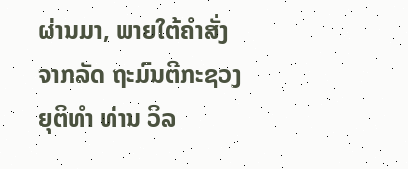ຜ່ານມາ, ພາຍໃຕ້ຄຳສັ່ງຈາກລັດ ຖະມົນຕີກະຊວງຍຸຕິທຳ ທ່ານ ວິລ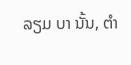ລຽມ ບາ ນັ້ນ, ຕຳ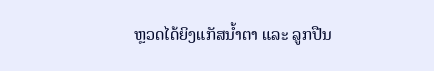ຫຼວດໄດ້ຍິງແກັສນໍ້າຕາ ແລະ ລູກປືນ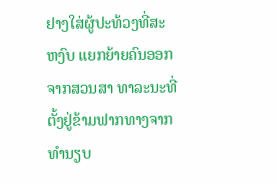ຢາງໃສ່ຜູ້ປະທ້ວງທີ່ສະ ຫງົບ ແຍກຍ້າຍຄົນອອກຈາກສວນສາ ທາລະນະທີ່ຕັ້ງຢູ່ຂ້າມຟາກທາງຈາກທຳນຽບ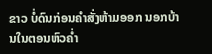ຂາວ ບໍ່ດົນກ່ອນຄຳສັ່ງຫ້າມອອກ ນອກບ້ານໃນຕອນຫົວຄໍ່າ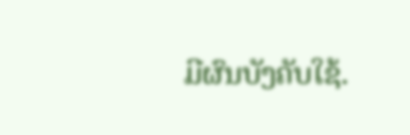ມີຜົນບັງຄັບໃຊ້.